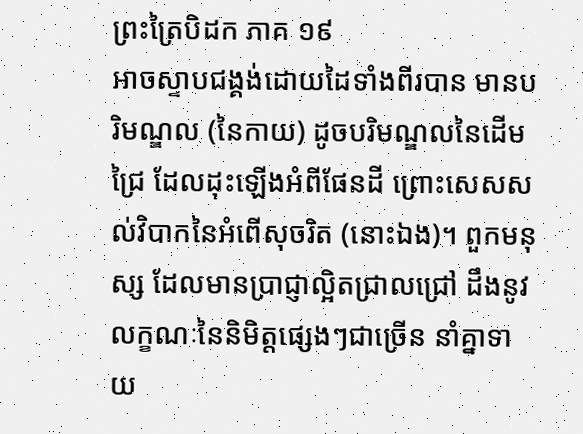ព្រះត្រៃបិដក ភាគ ១៩
អាចស្ទាបជង្គង់ដោយដៃទាំងពីរបាន មានបរិមណ្ឌល (នៃកាយ) ដូចបរិមណ្ឌលនៃដើមជ្រៃ ដែលដុះឡើងអំពីផែនដី ព្រោះសេសសល់វិបាកនៃអំពើសុចរិត (នោះឯង)។ ពួកមនុស្ស ដែលមានប្រាជ្ញាល្អិតជ្រាលជ្រៅ ដឹងនូវលក្ខណៈនៃនិមិត្តផ្សេងៗជាច្រើន នាំគ្នាទាយ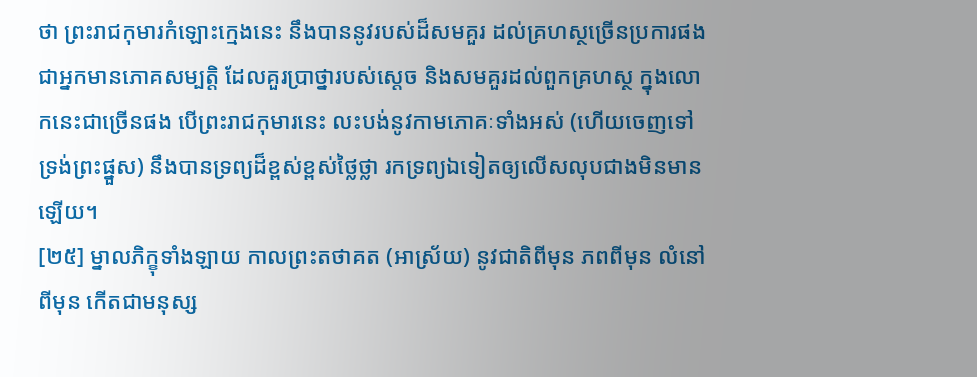ថា ព្រះរាជកុមារកំឡោះក្មេងនេះ នឹងបាននូវរបស់ដ៏សមគួរ ដល់គ្រហស្ថច្រើនប្រការផង ជាអ្នកមានភោគសម្បត្តិ ដែលគួរប្រាថ្នារបស់ស្តេច និងសមគួរដល់ពួកគ្រហស្ថ ក្នុងលោកនេះជាច្រើនផង បើព្រះរាជកុមារនេះ លះបង់នូវកាមភោគៈទាំងអស់ (ហើយចេញទៅទ្រង់ព្រះផ្នួស) នឹងបានទ្រព្យដ៏ខ្ពស់ខ្ពស់ថ្លៃថ្លា រកទ្រព្យឯទៀតឲ្យលើសលុបជាងមិនមានឡើយ។
[២៥] ម្នាលភិក្ខុទាំងឡាយ កាលព្រះតថាគត (អាស្រ័យ) នូវជាតិពីមុន ភពពីមុន លំនៅពីមុន កើតជាមនុស្ស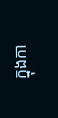ក្នុងកា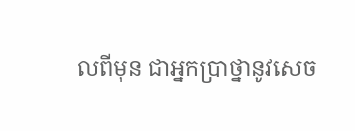លពីមុន ជាអ្នកប្រាថ្នានូវសេច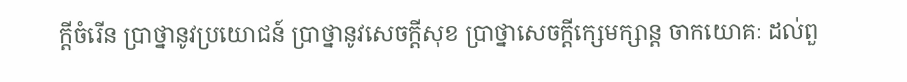ក្តីចំរើន ប្រាថ្នានូវប្រយោជន៍ ប្រាថ្នានូវសេចក្តីសុខ ប្រាថ្នាសេចក្តីក្សេមក្សាន្ត ចាកយោគៈ ដល់ពួ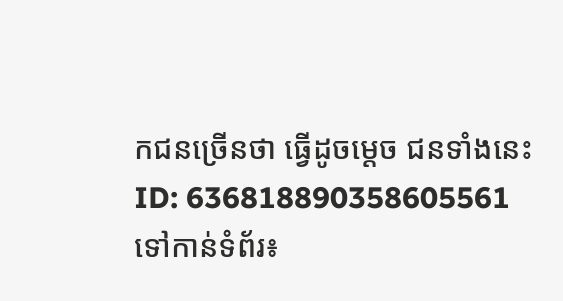កជនច្រើនថា ធ្វើដូចម្តេច ជនទាំងនេះ
ID: 636818890358605561
ទៅកាន់ទំព័រ៖